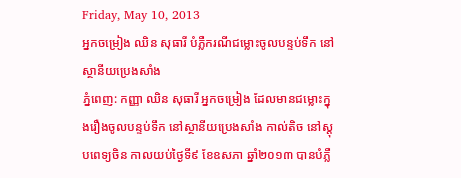Friday, May 10, 2013
អ្នកចម្រៀង ឈិន សុធារី បំភ្លឺករណីជម្លោះចូលបន្ទប់ទឹក នៅស្ថានីយប្រេងសាំង
ភ្នំពេញ: កញ្ញា ឈិន សុធារី អ្នកចម្រៀង ដែលមានជម្លោះក្នុងរឿងចូលបន្ទប់ទឹក នៅស្ថានីយប្រេងសាំង កាល់តិច នៅស្តុបពេទ្យចិន កាលយប់ថ្ងៃទី៩ ខែឧសភា ឆ្នាំ២០១៣ បានបំភ្លឺ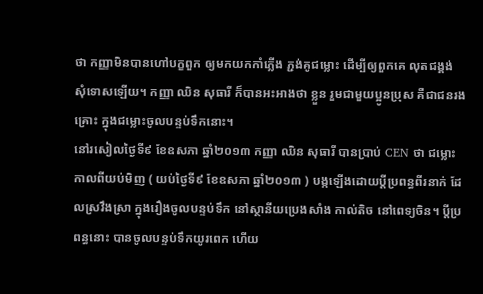ថា កញ្ញាមិនបានហៅបក្ខពួក ឲ្យមកយកកាំភ្លើង ភ្ជង់គូជម្លោះ ដើម្បីឲ្យពួកគេ លុតជង្គង់ សុំទោសឡើយ។ កញ្ញា ឈិន សុធារី ក៏បានអះអាងថា ខ្លួន រួមជាមួយប្អូនប្រុស គឺជាជនរងគ្រោះ ក្នុងជម្លោះចូលបន្ទប់ទឹកនោះ។
នៅរសៀលថ្ងៃទី៩ ខែឧសភា ឆ្នាំ២០១៣ កញ្ញា ឈិន សុធារី បានប្រាប់ CEN ថា ជម្លោះកាលពីយប់មិញ ( យប់ថ្ងៃទី៩ ខែឧសភា ឆ្នាំ២០១៣ ) បង្កឡើងដោយប្តីប្រពន្ធពីរនាក់ ដែលស្រវឹងស្រា ក្នុងរឿងចូលបន្ទប់ទឹក នៅស្ថានីយប្រេងសាំង កាល់តិច នៅពេទ្យចិន។ ប្តីប្រពន្ធនោះ បានចូលបន្ទប់ទឹកយូរពេក ហើយ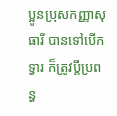ប្អូនប្រុសកញ្ញាសុធារី បានទៅបើកទ្វារ ក៏ត្រូវប្តីប្រពន្ធ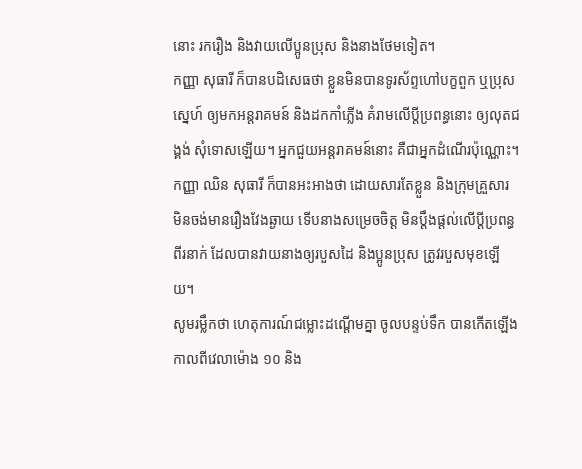នោះ រករឿង និងវាយលើប្អូនប្រុស និងនាងថែមទៀត។
កញ្ញា សុធារី ក៏បានបដិសេធថា ខ្លួនមិនបានទូរស័ព្ទហៅបក្ខពួក ឬប្រុសស្នេហ៍ ឲ្យមកអន្តរាគមន៍ និងដកកាំភ្លើង គំរាមលើប្តីប្រពន្ធនោះ ឲ្យលុតជង្គង់ សុំទោសឡើយ។ អ្នកជួយអន្តរាគមន៍នោះ គឺជាអ្នកដំណើរប៉ុណ្ណោះ។
កញ្ញា ឈិន សុធារី ក៏បានអះអាងថា ដោយសារតែខ្លួន និងក្រុមគ្រួសារ មិនចង់មានរឿងវែងឆ្ងាយ ទើបនាងសម្រេចចិត្ត មិនប្តឹងផ្តល់លើប្តីប្រពន្ធពីរនាក់ ដែលបានវាយនាងឲ្យរបួសដៃ និងប្អូនប្រុស ត្រូវរបួសមុខឡើយ។
សូមរម្លឹកថា ហេតុការណ៍ជម្លោះដណ្តើមគ្នា ចូលបន្ទប់ទឹក បានកើតឡើងកាលពីវេលាម៉ោង ១០ និង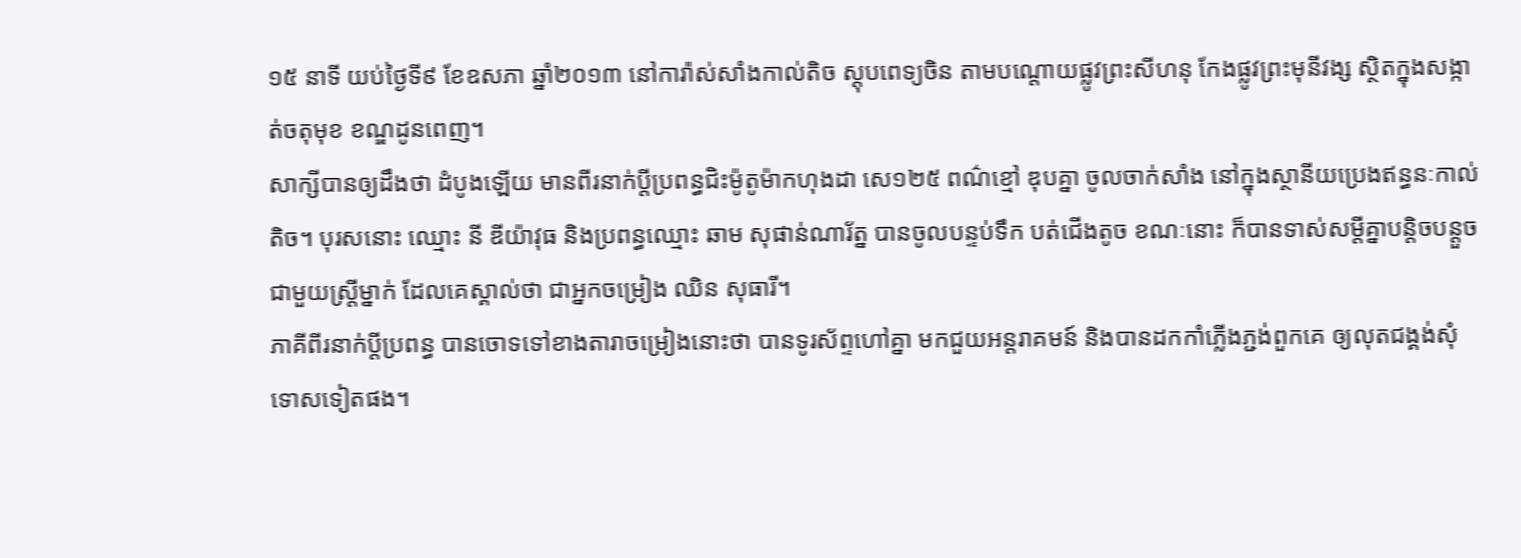១៥ នាទី យប់ថ្ងៃទី៩ ខែឧសភា ឆ្នាំ២០១៣ នៅការ៉ាស់សាំងកាល់តិច ស្តុបពេទ្យចិន តាមបណ្តោយផ្លូវព្រះសីហនុ កែងផ្លូវព្រះមុនីវង្ស ស្ថិតក្នុងសង្កាត់ចតុមុខ ខណ្ឌដូនពេញ។
សាក្សីបានឲ្យដឹងថា ដំបូងឡើយ មានពីរនាក់ប្តីប្រពន្ធជិះម៉ូតូម៉ាកហុងដា សេ១២៥ ពណ៌ខ្មៅ ឌុបគ្នា ចូលចាក់សាំង នៅក្នុងស្ថានីយប្រេងឥន្ធនៈកាល់តិច។ បុរសនោះ ឈ្មោះ នី ឌីយ៉ាវុធ និងប្រពន្ធឈ្មោះ ឆាម សុផាន់ណារ័ត្ន បានចូលបន្ទប់ទឹក បត់ជើងតូច ខណៈនោះ ក៏បានទាស់សម្តីគ្នាបន្តិចបន្តួច ជាមួយស្ត្រីម្នាក់ ដែលគេស្គាល់ថា ជាអ្នកចម្រៀង ឈិន សុធារី។
ភាគីពីរនាក់ប្តីប្រពន្ធ បានចោទទៅខាងតារាចម្រៀងនោះថា បានទូរស័ព្ទហៅគ្នា មកជួយអន្តរាគមន៍ និងបានដកកាំភ្លើងភ្ជង់ពួកគេ ឲ្យលុតជង្គង់សុំទោសទៀតផង។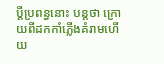ប្តីប្រពន្ធនោះ បន្តថា ក្រោយពីដកកាំភ្លើងគំរាមហើយ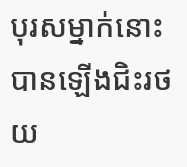បុរសម្នាក់នោះ បានឡើងជិះរថយ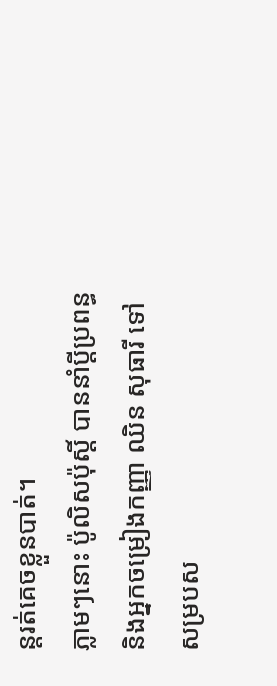ន្តរត់គេចខ្លួនបាត់។
ភ្លាមៗនោះ ប៉ូលិសប៉ុស្តិ៍ បាននាំប្តីប្រពន្ធ និងអ្នកចម្រៀងកញ្ញា ឈិន សុធារី ទៅសម្របស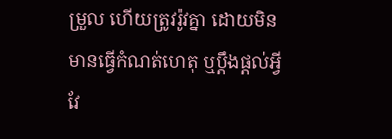ម្រួល ហើយត្រូវរ៉ូវគ្នា ដោយមិនមានធ្វើកំណត់ហេតុ ឬប្តឹងផ្តល់អ្វី វែ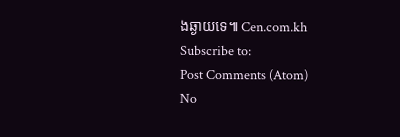ងឆ្ងាយទេ៕ Cen.com.kh
Subscribe to:
Post Comments (Atom)
No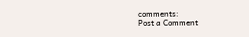comments:
Post a Comment